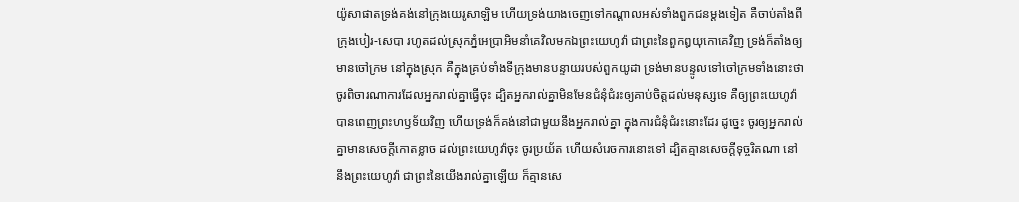យ៉ូសាផាតទ្រង់គង់នៅក្រុងយេរូសាឡិម ហើយទ្រង់យាងចេញទៅកណ្តាលអស់ទាំងពួកជនម្តងទៀត គឺចាប់តាំងពីក្រុងបៀរ-សេបា រហូតដល់ស្រុកភ្នំអេប្រាអិមនាំគេវិលមកឯព្រះយេហូវ៉ា ជាព្រះនៃពួកឰយុកោគេវិញ ទ្រង់ក៏តាំងឲ្យមានចៅក្រម នៅក្នុងស្រុក គឺក្នុងគ្រប់ទាំងទីក្រុងមានបន្ទាយរបស់ពួកយូដា ទ្រង់មានបន្ទូលទៅចៅក្រមទាំងនោះថា ចូរពិចារណាការដែលអ្នករាល់គ្នាធ្វើចុះ ដ្បិតអ្នករាល់គ្នាមិនមែនជំនុំជំរះឲ្យគាប់ចិត្តដល់មនុស្សទេ គឺឲ្យព្រះយេហូវ៉ាបានពេញព្រះហឫទ័យវិញ ហើយទ្រង់ក៏គង់នៅជាមួយនឹងអ្នករាល់គ្នា ក្នុងការជំនុំជំរះនោះដែរ ដូច្នេះ ចូរឲ្យអ្នករាល់គ្នាមានសេចក្ដីកោតខ្លាច ដល់ព្រះយេហូវ៉ាចុះ ចូរប្រយ័ត ហើយសំរេចការនោះទៅ ដ្បិតគ្មានសេចក្ដីទុច្ចរិតណា នៅនឹងព្រះយេហូវ៉ា ជាព្រះនៃយើងរាល់គ្នាឡើយ ក៏គ្មានសេ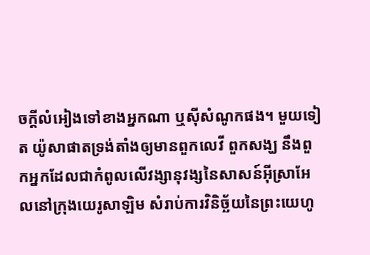ចក្ដីលំអៀងទៅខាងអ្នកណា ឬស៊ីសំណូកផង។ មួយទៀត យ៉ូសាផាតទ្រង់តាំងឲ្យមានពួកលេវី ពួកសង្ឃ នឹងពួកអ្នកដែលជាកំពូលលើវង្សានុវង្សនៃសាសន៍អ៊ីស្រាអែលនៅក្រុងយេរូសាឡិម សំរាប់ការវិនិច្ឆ័យនៃព្រះយេហូ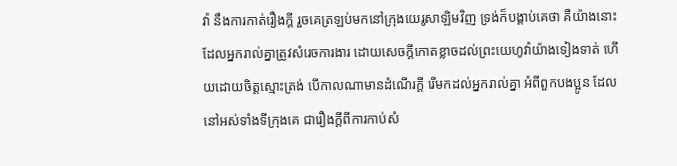វ៉ា នឹងការកាត់រឿងក្តី រួចគេត្រឡប់មកនៅក្រុងយេរូសាឡិមវិញ ទ្រង់ក៏បង្គាប់គេថា គឺយ៉ាងនោះដែលអ្នករាល់គ្នាត្រូវសំរេចការងារ ដោយសេចក្ដីកោតខ្លាចដល់ព្រះយេហូវ៉ាយ៉ាងទៀងទាត់ ហើយដោយចិត្តស្មោះត្រង់ បើកាលណាមានដំណើរក្តី រើមកដល់អ្នករាល់គ្នា អំពីពួកបងប្អូន ដែលនៅអស់ទាំងទីក្រុងគេ ជារឿងក្តីពីការកាប់សំ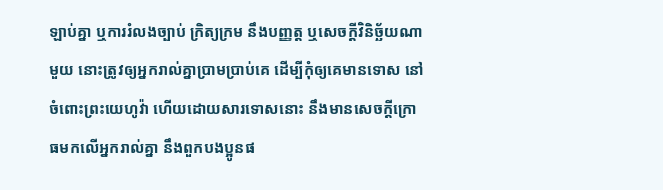ឡាប់គ្នា ឬការរំលងច្បាប់ ក្រិត្យក្រម នឹងបញ្ញត្ត ឬសេចក្ដីវិនិច្ឆ័យណាមួយ នោះត្រូវឲ្យអ្នករាល់គ្នាប្រាមប្រាប់គេ ដើម្បីកុំឲ្យគេមានទោស នៅចំពោះព្រះយេហូវ៉ា ហើយដោយសារទោសនោះ នឹងមានសេចក្ដីក្រោធមកលើអ្នករាល់គ្នា នឹងពួកបងប្អូនផ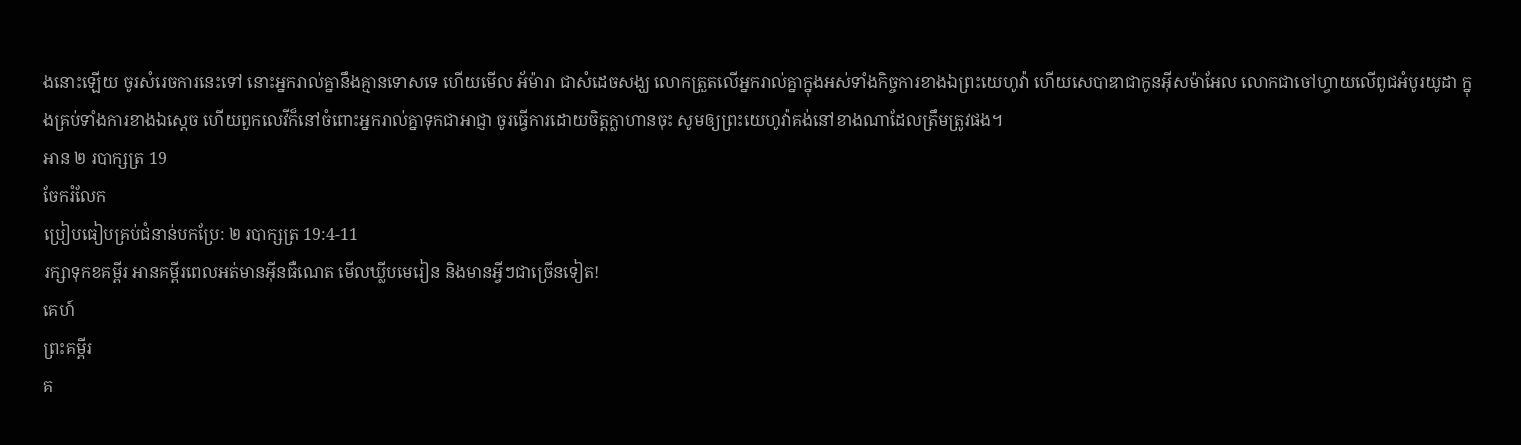ងនោះឡើយ ចូរសំរេចការនេះទៅ នោះអ្នករាល់គ្នានឹងគ្មានទោសទេ ហើយមើល អ័ម៉ារា ជាសំដេចសង្ឃ លោកត្រួតលើអ្នករាល់គ្នាក្នុងអស់ទាំងកិច្ចការខាងឯព្រះយេហូវ៉ា ហើយសេបាឌាជាកូនអ៊ីសម៉ាអែល លោកជាចៅហ្វាយលើពូជអំបូរយូដា ក្នុងគ្រប់ទាំងការខាងឯស្តេច ហើយពួកលេវីក៏នៅចំពោះអ្នករាល់គ្នាទុកជាអាជ្ញា ចូរធ្វើការដោយចិត្តក្លាហានចុះ សូមឲ្យព្រះយេហូវ៉ាគង់នៅខាងណាដែលត្រឹមត្រូវផង។
អាន ២ របាក្សត្រ 19
ចែករំលែក
ប្រៀបធៀបគ្រប់ជំនាន់បកប្រែ: ២ របាក្សត្រ 19:4-11
រក្សាទុកខគម្ពីរ អានគម្ពីរពេលអត់មានអ៊ីនធឺណេត មើលឃ្លីបមេរៀន និងមានអ្វីៗជាច្រើនទៀត!
គេហ៍
ព្រះគម្ពីរ
គ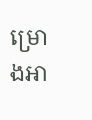ម្រោងអា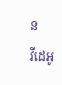ន
វីដេអូ